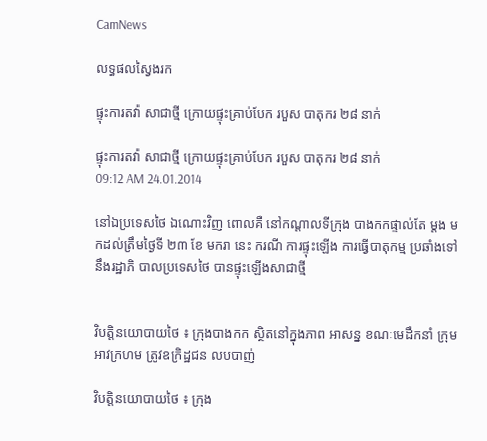CamNews

លទ្ធផលស្វៃងរក

ផ្ទុះការតវ៉ា សាជាថ្មី ក្រោយផ្ទុះគ្រាប់បែក របួស បាតុករ ២៨ នាក់

ផ្ទុះការតវ៉ា សាជាថ្មី ក្រោយផ្ទុះគ្រាប់បែក របួស បាតុករ ២៨ នាក់
09:12 AM 24.01.2014

នៅឯប្រទេសថៃ ឯណោះវិញ ពោលគឺ នៅកណ្តាលទីក្រុង បាងកកផ្ទាល់តែ ម្តង មកដល់ត្រឹមថ្ងៃទី ២៣ ខែ មករា នេះ ករណី ការផ្ទុះឡើង ការធ្វើបាតុកម្ម ប្រឆាំងទៅនឹងរដ្ឋាភិ បាលប្រទេសថៃ បានផ្ទុះឡើងសាជាថ្មី


វិបត្តិនយោបាយថៃ ៖ ក្រុងបាងកក ស្ថិតនៅក្នុងភាព អាសន្ន ខណៈមេដឹកនាំ ក្រុមអាវក្រហម ត្រូវឧក្រិដ្ឋជន លបបាញ់

វិបត្តិនយោបាយថៃ ៖ ក្រុង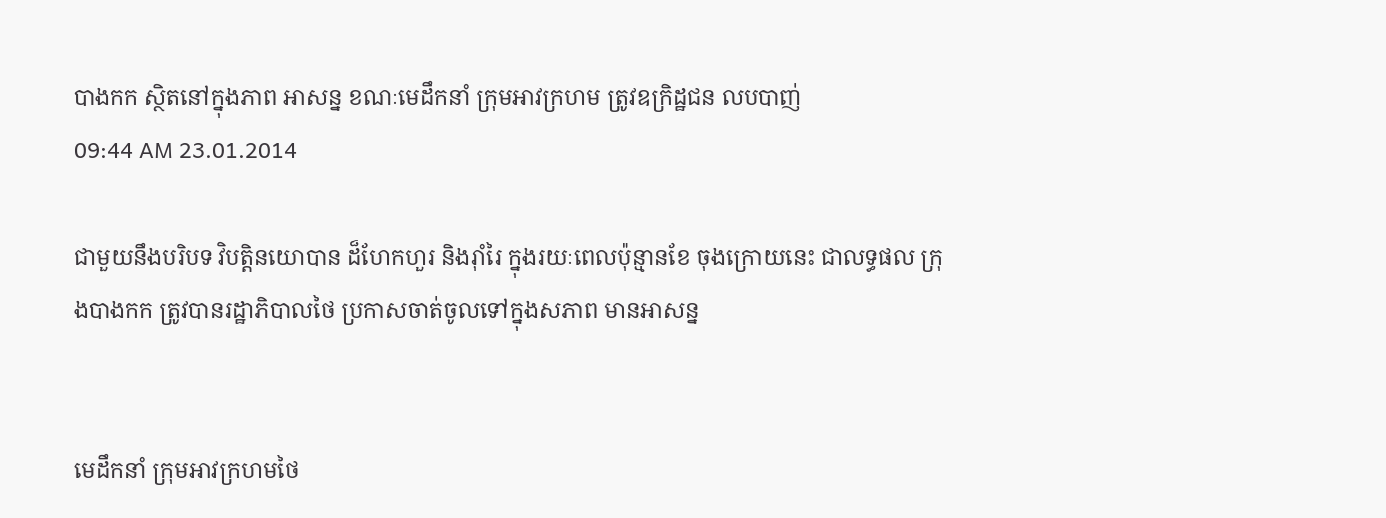បាងកក ស្ថិតនៅក្នុងភាព អាសន្ន ខណៈមេដឹកនាំ ក្រុមអាវក្រហម ត្រូវឧក្រិដ្ឋជន លបបាញ់
09:44 AM 23.01.2014

ជាមួយនឹងបរិបទ វិបត្តិនយោបាន ដ៏ហែកហួរ និងរ៉ាំរៃ ក្នុងរយៈពេលប៉ុន្មានខែ ចុងក្រោយនេះ ជាលទ្ធផល ក្រុងបាងកក ត្រូវបានរដ្ឋាភិបាលថៃ ប្រកាសចាត់ចូលទៅក្នុងសភាព មានអាសន្ន


មេដឹកនាំ ក្រុមអាវក្រហមថៃ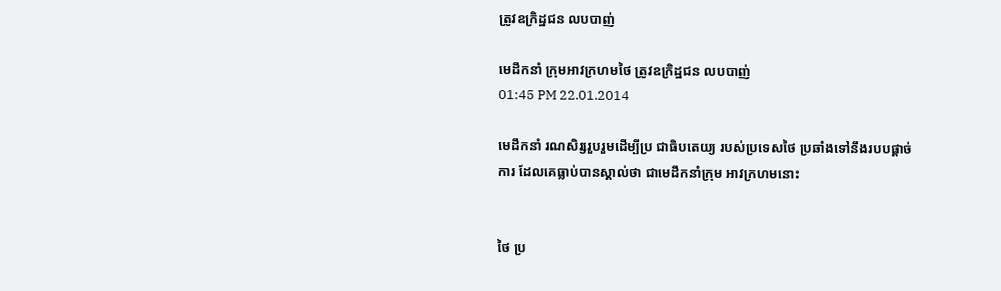ត្រូវឧក្រិដ្ឋជន លបបាញ់

មេដឹកនាំ ក្រុមអាវក្រហមថៃ ត្រូវឧក្រិដ្ឋជន លបបាញ់
01:45 PM 22.01.2014

មេដឹកនាំ រណសិរ្សរួបរួមដើម្បីប្រ ជាធិបតេយ្យ របស់ប្រទេសថៃ ប្រឆាំងទៅនឹងរបបផ្តាច់ការ ដែលគេធ្លាប់បានស្គាល់ថា ជាមេដឹកនាំក្រុម អាវក្រហមនោះ


ថៃ ប្រ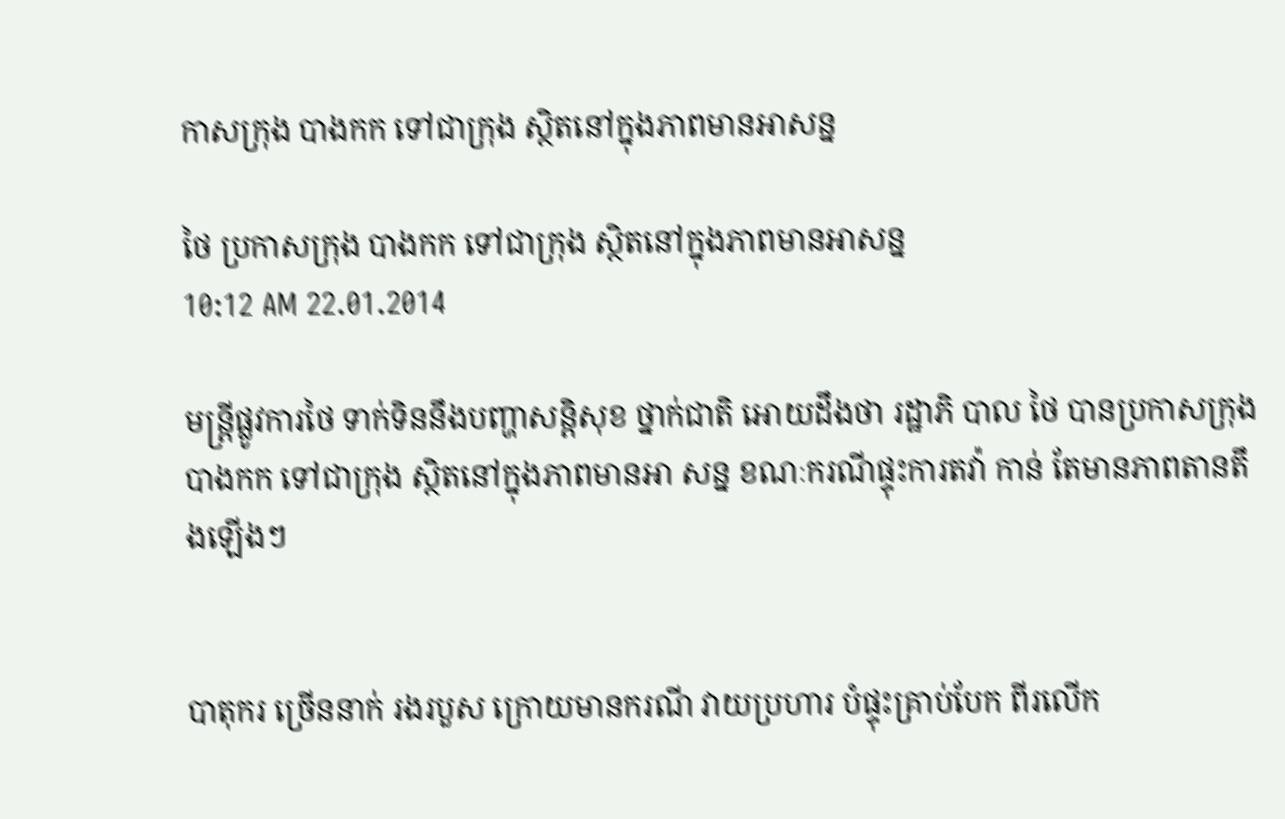កាសក្រុង បាងកក ទៅជាក្រុង ស្ថិតនៅក្នុងភាពមានអាសន្ន

ថៃ ប្រកាសក្រុង បាងកក ទៅជាក្រុង ស្ថិតនៅក្នុងភាពមានអាសន្ន
10:12 AM 22.01.2014

មន្រ្តីផ្លូវការថៃ ទាក់ទិននឹងបញ្ហាសន្តិសុខ ថ្នាក់ជាតិ អោយដឹងថា រដ្ឋាភិ បាល ថៃ បានប្រកាសក្រុង បាងកក ទៅជាក្រុង ស្ថិតនៅក្នុងភាពមានអា សន្ន ខណៈករណីផ្ទុះការតវ៉ា កាន់ តែមានភាពតានតឹងឡើងៗ


បាតុករ ច្រើននាក់ រងរបួស ក្រោយមានករណី វាយប្រហារ បំផ្ទុះគ្រាប់បែក ពីរលើក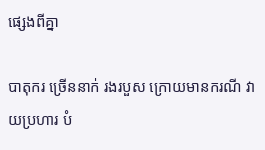ផ្សេងពីគ្នា

បាតុករ ច្រើននាក់ រងរបួស ក្រោយមានករណី វាយប្រហារ បំ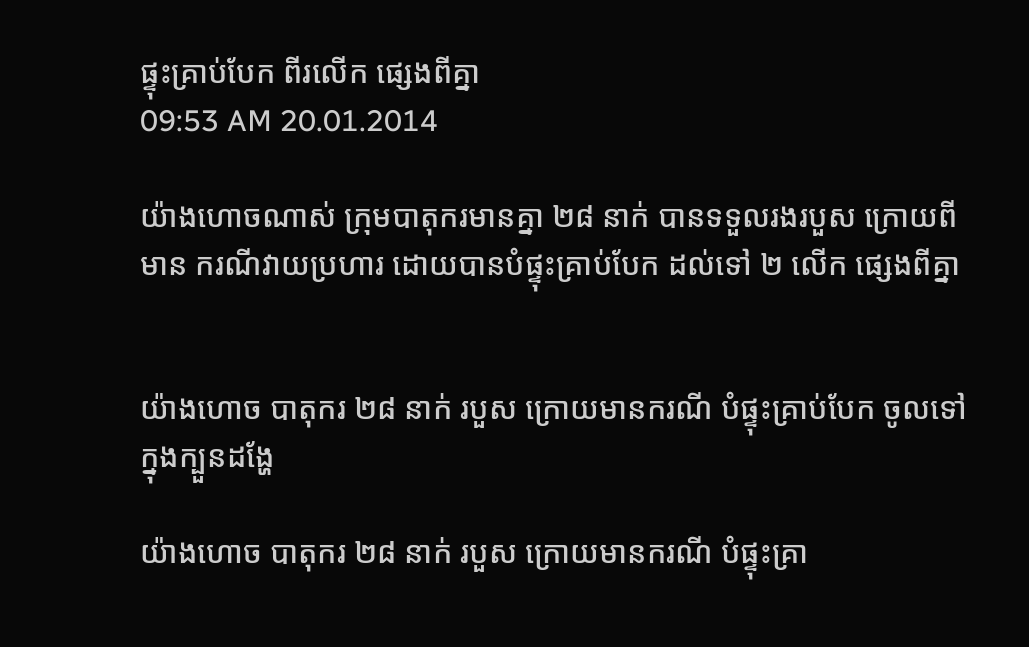ផ្ទុះគ្រាប់បែក ពីរលើក ផ្សេងពីគ្នា
09:53 AM 20.01.2014

យ៉ាងហោចណាស់ ក្រុមបាតុករមានគ្នា ២៨ នាក់ បានទទួលរងរបួស ក្រោយពីមាន ករណីវាយប្រហារ ដោយបានបំផ្ទុះគ្រាប់បែក ដល់ទៅ ២ លើក ផ្សេងពីគ្នា


យ៉ាងហោច បាតុករ ២៨ នាក់ របួស ក្រោយមានករណី បំផ្ទុះគ្រាប់បែក ចូលទៅក្នុងក្បួនដង្ហែ

យ៉ាងហោច បាតុករ ២៨ នាក់ របួស ក្រោយមានករណី បំផ្ទុះគ្រា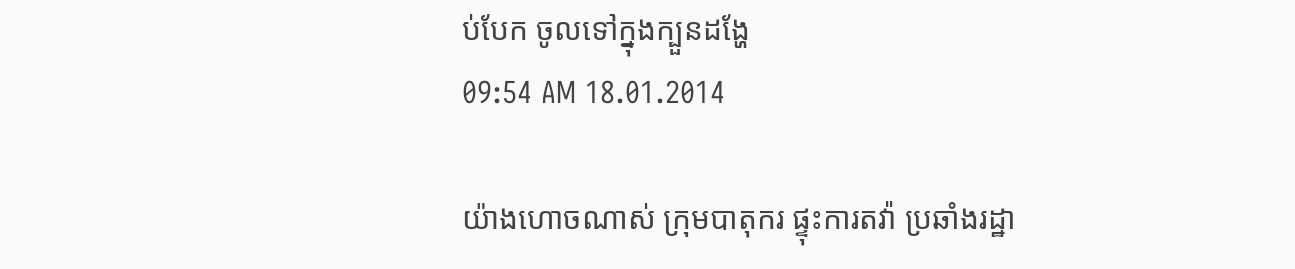ប់បែក ចូលទៅក្នុងក្បួនដង្ហែ
09:54 AM 18.01.2014

យ៉ាងហោចណាស់ ក្រុមបាតុករ ផ្ទុះការតវ៉ា ប្រឆាំងរដ្ឋា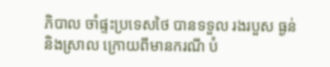ភិបាល ចាំផ្ទះប្រទេសថៃ បានទទួល រងរបួស ធ្ងន់ និងស្រាល ក្រោយពីមានករណី បំ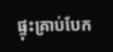ផ្ទុះគ្រាប់បែក